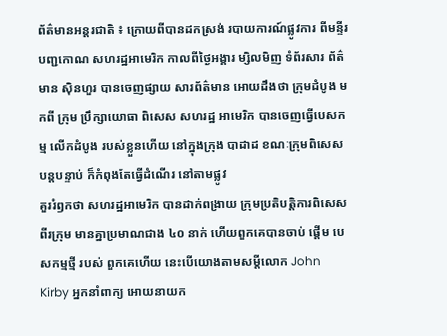ព័ត៌មានអន្តរជាតិ ៖ ក្រោយពីបានដកស្រង់ របាយការណ៍ផ្លូវការ ពីមន្ទីរបញ្ជកោណ សហរដ្ឋអាមេរិក កាលពីថ្ងៃអង្គារ ម្សិលមិញ ទំព័រសារ ព័ត៌មាន ស៊ិនហួរ បានចេញផ្សាយ សារព័ត៌មាន អោយដឹងថា ក្រុមដំបូង មកពី ក្រុម ប្រឹក្សាយោធា ពិសេស សហរដ្ឋ អាមេរិក បានចេញធ្វើបេសកម្ម លើកដំបូង របស់ខ្លួនហើយ នៅក្នុងក្រុង បាដាដ ខណៈក្រុមពិសេស បន្តបន្ទាប់ ក៏កំពុងតែធ្វើដំណើរ នៅតាមផ្លូវ
គួររំឭកថា សហរដ្ឋអាមេរិក បានដាក់ពង្រាយ ក្រុមប្រតិបត្តិការពិសេស ពីរក្រុម មានគ្នាប្រមាណជាង ៤០ នាក់ ហើយពួកគេបានចាប់ ផ្តើម បេសកម្មថ្មី របស់ ពួកគេហើយ នេះបើយោងតាមសម្តីលោក John Kirby អ្នកនាំពាក្យ អោយនាយក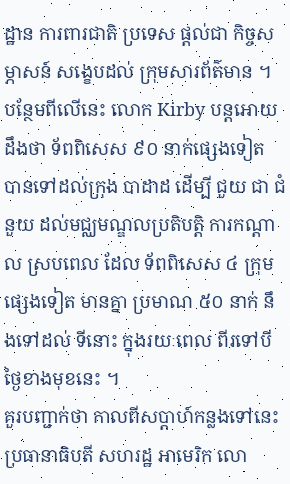ដ្ឋាន ការពារជាតិ ប្រទេស ផ្តល់ជា កិច្ចសម្ភាសន៍ សង្ខេបដល់ ក្រុមសារព័ត៌មាន ។ បន្ថែមពីលើនេះ លោក Kirby បន្តអោយដឹងថា ទ័ពពិសេស ៩០ នាក់ផ្សេងទៀត បានទៅដល់ក្រុង បាដាដ ដើម្បី ជួយ ជា ជំនួយ ដល់មជ្ឈមណ្ឌលប្រតិបត្តិ ការកណ្តាល ស្របពេល ដែល ទ័ពពិសេស ៤ ក្រុមផ្សេងទៀត មានគ្នា ប្រមាណ ៥០ នាក់ នឹងទៅដល់ ទីនោះ ក្នុងរយៈពេល ពីរទៅបីថ្ងៃខាងមុខនេះ ។
គួរបញ្ជាក់ថា កាលពីសប្តាហ៍កន្លងទៅនេះ ប្រធានាធិបតី សហរដ្ឋ អាមេរិក លោ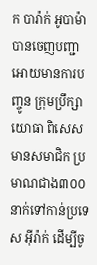ក បារ៉ាក់ អូបាម៉ា បានចេញបញ្ជា អោយមានការបញ្ចូន ក្រុមប្រឹក្សាយោធា ពិសេស មានសមាជិក ប្រមាណជាង៣០០ នាក់ទៅកាន់ប្រទេស អ៊ីរ៉ាក់ ដើម្បីចូ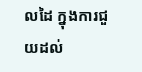លដៃ ក្នុងការជួយដល់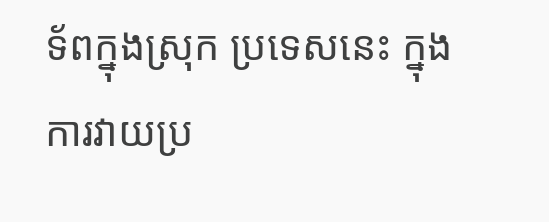ទ័ពក្នុងស្រុក ប្រទេសនេះ ក្នុងការវាយប្រ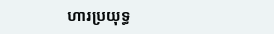ហារប្រយុទ្ធ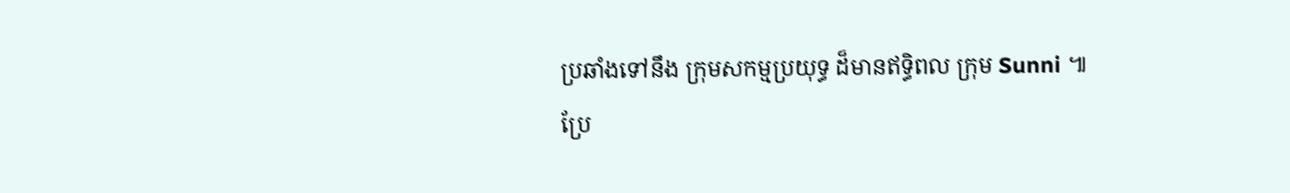ប្រឆាំងទៅនឹង ក្រុមសកម្មប្រយុទ្ធ ដ៏មានឥទ្ធិពល ក្រុម Sunni ៕
ប្រែ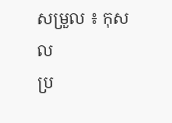សម្រួល ៖ កុសល
ប្រ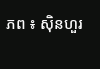ភព ៖ ស៊ិនហួរ